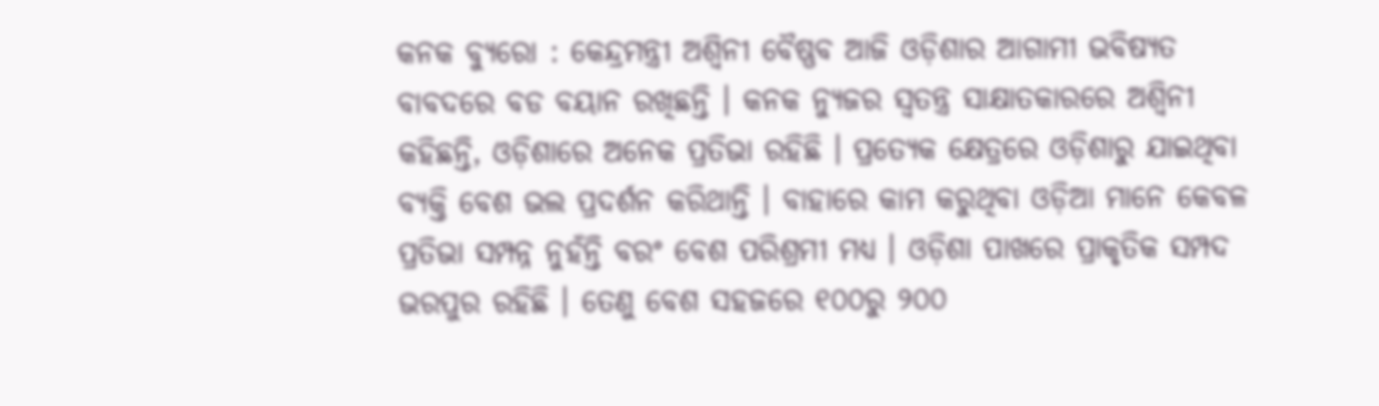କନକ ବ୍ୟୁରୋ : କେନ୍ଦ୍ରମନ୍ତ୍ରୀ ଅଶ୍ୱିନୀ ବୈଷ୍ଣବ ଆଜି ଓଡ଼ିଶାର ଆଗାମୀ ଭବିଷ୍ୟତ ବାବଦରେ ବଡ ବୟାନ ରଖିଛନ୍ତି । କନକ ନ୍ୟୁଜର ସ୍ୱତନ୍ତ୍ର ସାକ୍ଷାତକାରରେ ଅଶ୍ୱିନୀ କହିଛନ୍ତି, ଓଡ଼ିଶାରେ ଅନେକ ପ୍ରତିଭା ରହିଛି । ପ୍ରତ୍ୟେକ କ୍ଷେତ୍ରରେ ଓଡ଼ିଶାରୁ ଯାଇଥିବା ବ୍ୟକ୍ତି ବେଶ ଭଲ ପ୍ରଦର୍ଶନ କରିଥାନ୍ତି । ବାହାରେ କାମ କରୁଥିବା ଓଡ଼ିଆ ମାନେ କେବଳ ପ୍ରତିଭା ସମ୍ପନ୍ନ ନୁହଁନ୍ତି ବରଂ ବେଶ ପରିଶ୍ରମୀ ମଧ୍ୟ । ଓଡ଼ିଶା ପାଖରେ ପ୍ରାକୃତିକ ସମ୍ପଦ ଭରପୁର ରହିଛି । ତେଣୁ ବେଶ ସହଜରେ ୧୦୦ରୁ ୨୦୦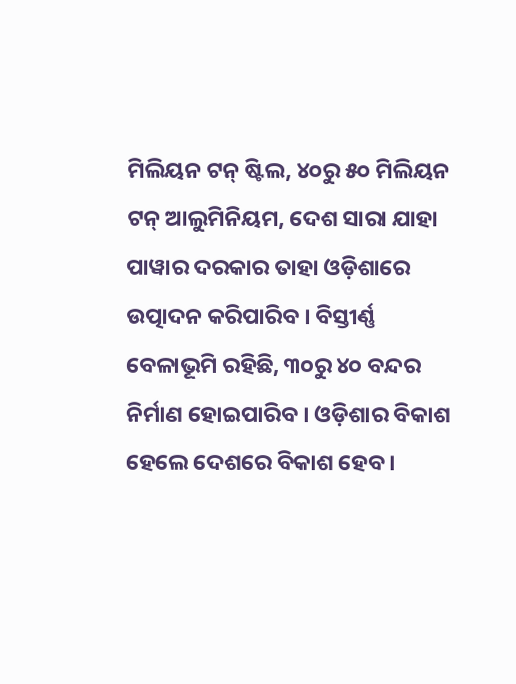ମିଲିୟନ ଟନ୍ ଷ୍ଟିଲ, ୪୦ରୁ ୫୦ ମିଲିୟନ ଟନ୍ ଆଲୁମିନିୟମ, ଦେଶ ସାରା ଯାହା ପାୱାର ଦରକାର ତାହା ଓଡ଼ିଶାରେ ଉତ୍ପାଦନ କରିପାରିବ । ବିସ୍ତୀର୍ଣ୍ଣ ବେଳାଭୂମି ରହିଛି, ୩୦ରୁ ୪୦ ବନ୍ଦର ନିର୍ମାଣ ହୋଇପାରିବ । ଓଡ଼ିଶାର ବିକାଶ ହେଲେ ଦେଶରେ ବିକାଶ ହେବ ।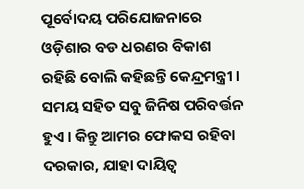ପୂର୍ବୋଦୟ ପରିଯୋଜନାରେ ଓଡ଼ିଶାର ବଡ ଧରଣର ବିକାଶ ରହିଛି ବୋଲି କହିଛନ୍ତି କେନ୍ଦ୍ରମନ୍ତ୍ରୀ ।
ସମୟ ସହିତ ସବୁ ଜିନିଷ ପରିବର୍ତ୍ତନ ହୁଏ । କିନ୍ତୁ ଆମର ଫୋକସ ରହିବା ଦରକାର, ଯାହା ଦାୟିତ୍ୱ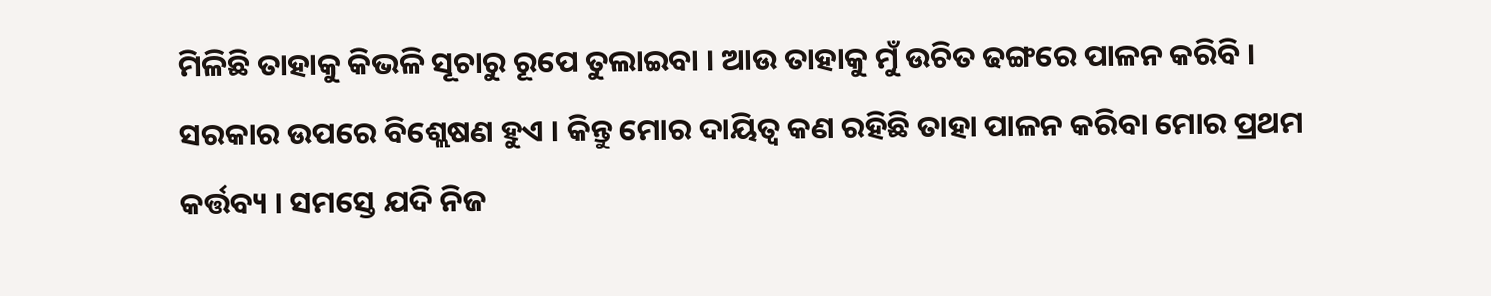ମିଳିଛି ତାହାକୁ କିଭଳି ସୂଚାରୁ ରୂପେ ତୁଲାଇବା । ଆଉ ତାହାକୁ ମୁଁ ଉଚିତ ଢଙ୍ଗରେ ପାଳନ କରିବି । ସରକାର ଉପରେ ବିଶ୍ଲେଷଣ ହୁଏ । କିନ୍ତୁ ମୋର ଦାୟିତ୍ୱ କଣ ରହିଛି ତାହା ପାଳନ କରିବା ମୋର ପ୍ରଥମ କର୍ତ୍ତବ୍ୟ । ସମସ୍ତେ ଯଦି ନିଜ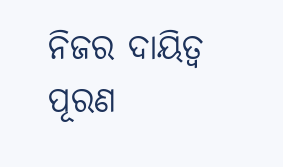ନିଜର ଦାୟିତ୍ୱ ପୂରଣ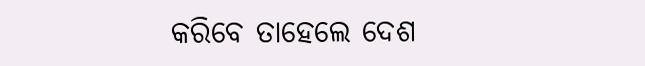କରିବେ ତାହେଲେ ଦେଶ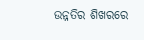ଉନ୍ନତିର ଶିଖରରେ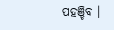ପହଞ୍ଚିବ ।